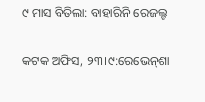୯ ମାସ ବିତିଲା: ବାହାରିନି ରେଜଲ୍ଟ

କଟକ ଅଫିସ, ୨୩।୯:ରେଭେନ୍‌ଶା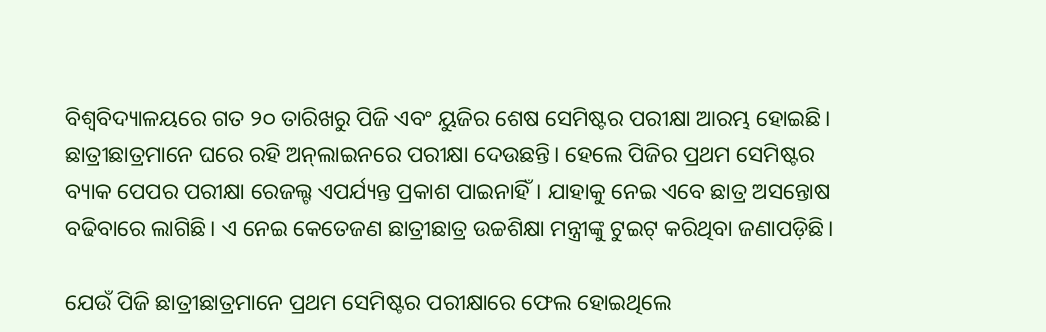ବିଶ୍ୱବିଦ୍ୟାଳୟରେ ଗତ ୨୦ ତାରିଖରୁ ପିଜି ଏବଂ ୟୁଜିର ଶେଷ ସେମିଷ୍ଟର ପରୀକ୍ଷା ଆରମ୍ଭ ହୋଇଛି। ଛାତ୍ରୀଛାତ୍ରମାନେ ଘରେ ରହି ଅନ୍‌ଲାଇନରେ ପରୀକ୍ଷା ଦେଉଛନ୍ତି। ହେଲେ ପିଜିର ପ୍ରଥମ ସେମିଷ୍ଟର ବ୍ୟାକ ପେପର ପରୀକ୍ଷା ରେଜଲ୍ଟ ଏପର୍ଯ୍ୟନ୍ତ ପ୍ରକାଶ ପାଇନାହିଁ। ଯାହାକୁ ନେଇ ଏବେ ଛାତ୍ର ଅସନ୍ତୋଷ ବଢିବାରେ ଲାଗିଛି। ଏ ନେଇ କେତେଜଣ ଛାତ୍ରୀଛାତ୍ର ଉଚ୍ଚଶିକ୍ଷା ମନ୍ତ୍ରୀଙ୍କୁ ଟୁଇଟ୍‌ କରିଥିବା ଜଣାପଡ଼ିଛି।

ଯେଉଁ ପିଜି ଛାତ୍ରୀଛାତ୍ରମାନେ ପ୍ରଥମ ସେମିଷ୍ଟର ପରୀକ୍ଷାରେ ଫେଲ ହୋଇଥିଲେ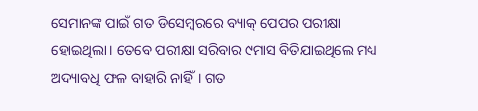ସେମାନଙ୍କ ପାଇଁ ଗତ ଡିସେମ୍ବରରେ ବ୍ୟାକ୍‌ ପେପର ପରୀକ୍ଷା ହୋଇଥିଲା। ତେବେ ପରୀକ୍ଷା ସରିବାର ୯ମାସ ବିତିଯାଇଥିଲେ ମଧ୍ୟ ଅଦ୍ୟାବଧି ଫଳ ବାହାରି ନାହିଁ। ଗତ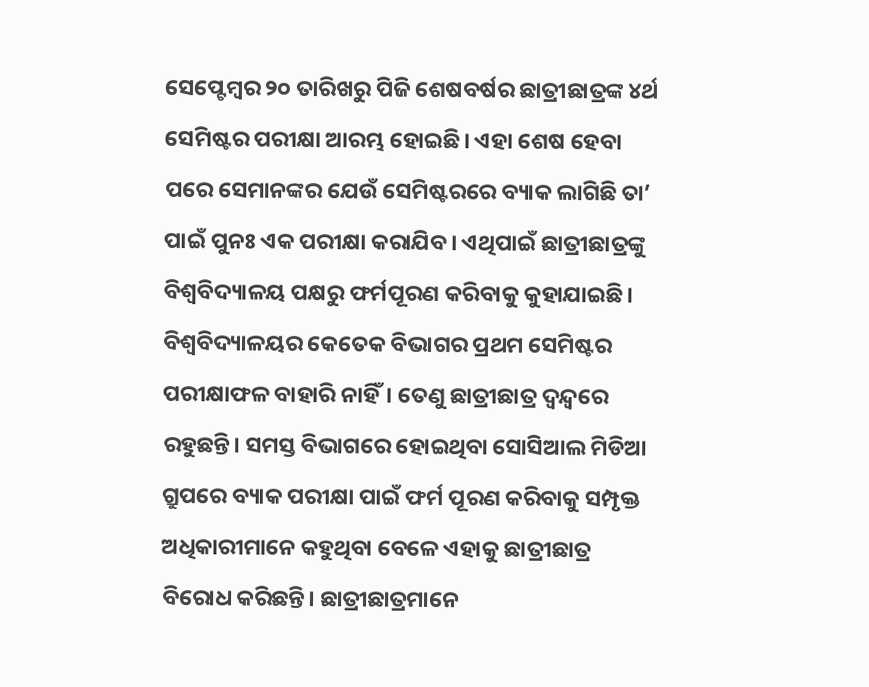ସେପ୍ଟେମ୍ବର ୨୦ ତାରିଖରୁ ପିଜି ଶେଷବର୍ଷର ଛାତ୍ରୀଛାତ୍ରଙ୍କ ୪ର୍ଥ ସେମିଷ୍ଟର ପରୀକ୍ଷା ଆରମ୍ଭ ହୋଇଛି। ଏହା ଶେଷ ହେବା ପରେ ସେମାନଙ୍କର ଯେଉଁ ସେମିଷ୍ଟରରେ ବ୍ୟାକ ଲାଗିଛି ତା’ ପାଇଁ ପୁନଃ ଏକ ପରୀକ୍ଷା କରାଯିବ। ଏଥିପାଇଁ ଛାତ୍ରୀଛାତ୍ରଙ୍କୁ ବିଶ୍ୱବିଦ୍ୟାଳୟ ପକ୍ଷରୁ ଫର୍ମପୂରଣ କରିବାକୁ କୁହାଯାଇଛି। ବିଶ୍ୱବିଦ୍ୟାଳୟର କେତେକ ବିଭାଗର ପ୍ରଥମ ସେମିଷ୍ଟର ପରୀକ୍ଷାଫଳ ବାହାରି ନାହିଁ। ତେଣୁ ଛାତ୍ରୀଛାତ୍ର ଦ୍ୱନ୍ଦ୍ୱରେ ରହୁଛନ୍ତି। ସମସ୍ତ ବିଭାଗରେ ହୋଇଥିବା ସୋସିଆଲ ମିଡିଆ ଗ୍ରୁପରେ ବ୍ୟାକ ପରୀକ୍ଷା ପାଇଁ ଫର୍ମ ପୂରଣ କରିବାକୁ ସମ୍ପୃକ୍ତ ଅଧିକାରୀମାନେ କହୁଥିବା ବେଳେ ଏହାକୁ ଛାତ୍ରୀଛାତ୍ର ବିରୋଧ କରିଛନ୍ତି। ଛାତ୍ରୀଛାତ୍ରମାନେ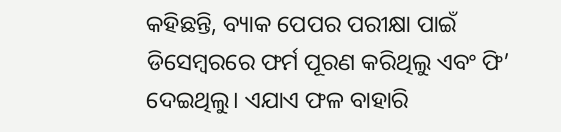କହିଛନ୍ତି, ବ୍ୟାକ ପେପର ପରୀକ୍ଷା ପାଇଁ ଡିସେମ୍ବରରେ ଫର୍ମ ପୂରଣ କରିଥିଲୁ ଏବଂ ଫି’ ଦେଇଥିଲୁ। ଏଯାଏ ଫଳ ବାହାରି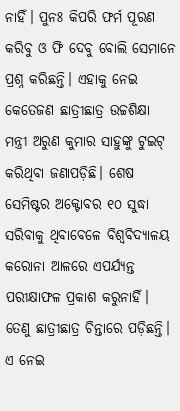ନାହିଁ। ପୁନଃ କିପରି ଫର୍ମ ପୂରଣ କରିବୁ ଓ ଫି ଦେବୁ ବୋଲି ସେମାନେ ପ୍ରଶ୍ନ କରିଛନ୍ତି। ଏହାକୁ ନେଇ କେତେଜଣ ଛାତ୍ରୀଛାତ୍ର ଉଚ୍ଚଶିକ୍ଷା ମନ୍ତ୍ରୀ ଅରୁଣ କୁମାର ସାହୁଙ୍କୁ ଟୁଇଟ୍‌ କରିଥିବା ଜଣାପଡ଼ିଛି। ଶେଷ ସେମିଷ୍ଟର ଅକ୍ଟୋବର ୧୦ ସୁଦ୍ଧା ସରିବାକୁ ଥିବାବେଳେ ବିଶ୍ୱବିଦ୍ୟାଳୟ କରୋନା ଆଳରେ ଏପର୍ଯ୍ୟନ୍ତ ପରୀକ୍ଷାଫଳ ପ୍ରକାଶ କରୁନାହିଁ। ତେଣୁ ଛାତ୍ରୀଛାତ୍ର ଚିନ୍ତାରେ ପଡ଼ିଛନ୍ତି। ଏ ନେଇ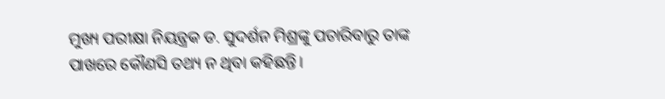ମୁଖ୍ୟ ପରୀକ୍ଷା ନିୟନ୍ତ୍ରକ ଡ. ସୁଦର୍ଶନ ମିଶ୍ରଙ୍କୁ ପଚାରିବାରୁ ତାଙ୍କ ପାଖରେ କୌଣସି ତଥ୍ୟ ନ ଥିବା କହିଛନ୍ତି।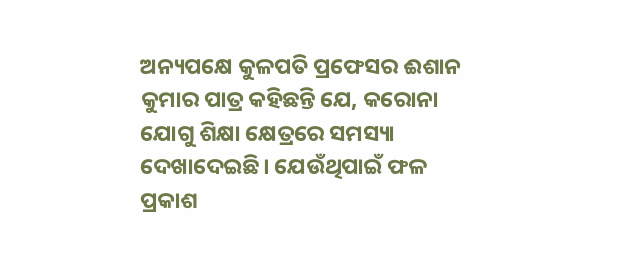ଅନ୍ୟପକ୍ଷେ କୁଳପତି ପ୍ରଫେସର ଈଶାନ କୁମାର ପାତ୍ର କହିଛନ୍ତି ଯେ, କରୋନା ଯୋଗୁ ଶିକ୍ଷା କ୍ଷେତ୍ରରେ ସମସ୍ୟା ଦେଖାଦେଇଛି। ଯେଉଁଥିପାଇଁ ଫଳ ପ୍ରକାଶ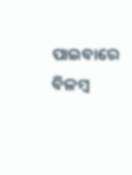ପାଇବାରେ ବିଳମ୍ବ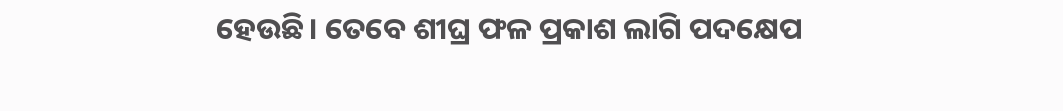ହେଉଛି। ତେବେ ଶୀଘ୍ର ଫଳ ପ୍ରକାଶ ଲାଗି ପଦକ୍ଷେପ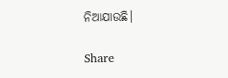ନିଆଯାଉଛି।

Share